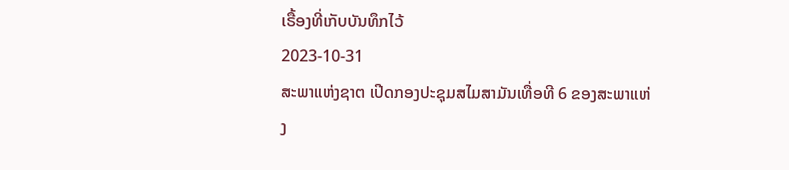ເຣື້ອງທີ່ເກັບບັນທຶກໄວ້
2023-10-31
ສະພາແຫ່ງຊາຕ ເປີດກອງປະຊຸມສໄມສາມັນເທື່ອທີ 6 ຂອງສະພາແຫ່ງ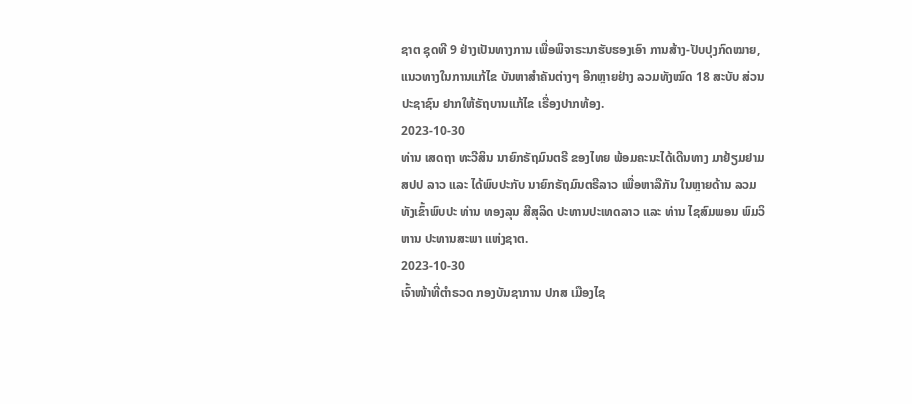ຊາຕ ຊຸດທີ 9 ຢ່າງເປັນທາງການ ເພື່ອພິຈາຣະນາຮັບຮອງເອົາ ການສ້າງ-ປັບປຸງກົດໝາຍ, ແນວທາງໃນການແກ້ໄຂ ບັນຫາສຳຄັນຕ່າງໆ ອີກຫຼາຍຢ່າງ ລວມທັງໝົດ 18 ສະບັບ ສ່ວນປະຊາຊົນ ຢາກໃຫ້ຣັຖບານແກ້ໄຂ ເຣື່ອງປາກທ້ອງ.
2023-10-30
ທ່ານ ເສດຖາ ທະວີສິນ ນາຍົກຣັຖມົນຕຣີ ຂອງໄທຍ ພ້ອມຄະນະໄດ້ເດີນທາງ ມາຢ້ຽມຢາມ ສປປ ລາວ ແລະ ໄດ້ພົບປະກັບ ນາຍົກຣັຖມົນຕຣີລາວ ເພື່ອຫາລືກັນ ໃນຫຼາຍດ້ານ ລວມທັງເຂົ້າພົບປະ ທ່ານ ທອງລຸນ ສີສຸລິດ ປະທານປະເທດລາວ ແລະ ທ່ານ ໄຊສົມພອນ ພົມວິຫານ ປະທານສະພາ ແຫ່ງຊາຕ.
2023-10-30
ເຈົ້າໜ້າທີ່ຕໍາຣວດ ກອງບັນຊາການ ປກສ ເມືອງໄຊ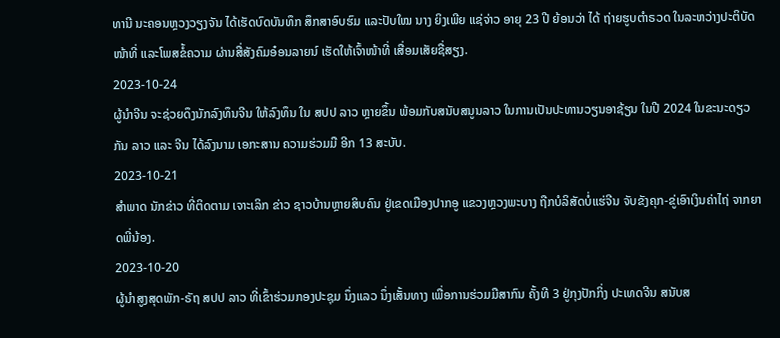ທານີ ນະຄອນຫຼວງວຽງຈັນ ໄດ້ເຮັດບົດບັນທຶກ ສຶກສາອົບຮົມ ແລະປັບໃໝ ນາງ ຍິງເພີຍ ແຊ່ຈ່າວ ອາຍຸ 23 ປີ ຍ້ອນວ່າ ໄດ້ ຖ່າຍຮູບຕໍາຣວດ ໃນລະຫວ່າງປະຕິບັດໜ້າທີ່ ແລະໂພສຂໍ້ຄວາມ ຜ່ານສື່ສັງຄົມອ໋ອນລາຍນ໌ ເຮັດໃຫ້ເຈົ້າໜ້າທີ່ ເສື່ອມເສັຍຊື່ສຽງ.
2023-10-24
ຜູ້ນໍາຈີນ ຈະຊ່ວຍດຶງນັກລົງທຶນຈີນ ໃຫ້ລົງທຶນ ໃນ ສປປ ລາວ ຫຼາຍຂຶ້ນ ພ້ອມກັບສນັບສນູນລາວ ໃນການເປັນປະທານວຽນອາຊ້ຽນ ໃນປີ 2024 ໃນຂະນະດຽວກັນ ລາວ ແລະ ຈີນ ໄດ້ລົງນາມ ເອກະສານ ຄວາມຮ່ວມມື ອີກ 13 ສະບັບ.
2023-10-21
ສໍາພາດ ນັກຂ່າວ ທີ່ຕິດຕາມ ເຈາະເລິກ ຂ່າວ ຊາວບ້ານຫຼາຍສິບຄົນ ຢູ່ເຂດເມືອງປາກອູ ແຂວງຫຼວງພະບາງ ຖືກບໍລິສັດບໍ່ແຮ່ຈີນ ຈັບຂັງຄຸກ-ຂູ່ເອົາເງິນຄ່າໄຖ່ ຈາກຍາດພີ່ນ້ອງ.
2023-10-20
ຜູ້ນໍາສູງສຸດພັກ-ຣັຖ ສປປ ລາວ ທີ່ເຂົ້າຮ່ວມກອງປະຊຸມ ນຶ່ງແລວ ນຶ່ງເສັ້ນທາງ ເພື່ອການຮ່ວມມືສາກົນ ຄັ້ງທີ 3 ຢູ່ກຸງປັກກິ່ງ ປະເທດຈີນ ສນັບສ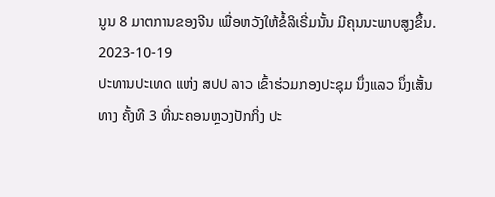ນູນ 8 ມາຕການຂອງຈີນ ເພື່ອຫວັງໃຫ້ຂໍ້ລິເຣີ່ມນັ້ນ ມີຄຸນນະພາບສູງຂຶ້ນ.
2023-10-19
ປະທານປະເທດ ແຫ່ງ ສປປ ລາວ ເຂົ້າຮ່ວມກອງປະຊຸມ ນຶ່ງແລວ ນຶ່ງເສັ້ນທາງ ຄັ້ງທີ 3 ທີ່ນະຄອນຫຼວງປັກກິ່ງ ປະ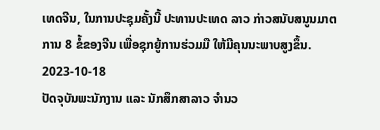ເທດຈີນ, ໃນການປະຊຸມຄັ້ງນີ້ ປະທານປະເທດ ລາວ ກ່າວສນັບສນູນມາຕການ 8 ຂໍ້ຂອງຈີນ ເພື່ອຊຸກຍູ້ການຮ່ວມມື ໃຫ້ມີຄຸນນະພາບສູງຂຶ້ນ.
2023-10-18
ປັດຈຸບັນພະນັກງານ ແລະ ນັກສຶກສາລາວ ຈຳນວ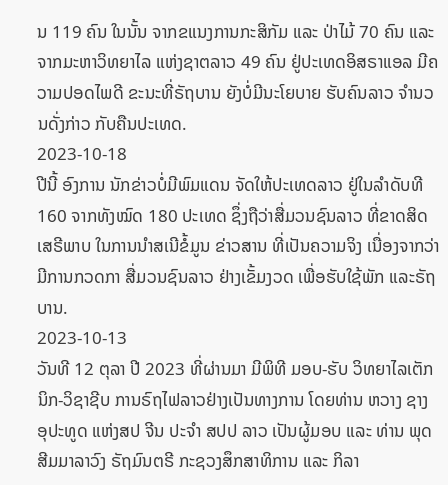ນ 119 ຄົນ ໃນນັ້ນ ຈາກຂແນງການກະສິກັມ ແລະ ປ່າໄມ້ 70 ຄົນ ແລະ ຈາກມະຫາວິທຍາໄລ ແຫ່ງຊາຕລາວ 49 ຄົນ ຢູ່ປະເທດອິສຣາແອລ ມີຄວາມປອດໄພດີ ຂະນະທີ່ຣັຖບານ ຍັງບໍ່ມີນະໂຍບາຍ ຮັບຄົນລາວ ຈຳນວນດັ່ງກ່າວ ກັບຄືນປະເທດ.
2023-10-18
ປີນີ້ ອົງການ ນັກຂ່າວບໍ່ມີພົມແດນ ຈັດໃຫ້ປະເທດລາວ ຢູ່ໃນລຳດັບທີ 160 ຈາກທັງໝົດ 180 ປະເທດ ຊຶ່ງຖືວ່າສື່ມວນຊົນລາວ ທີ່ຂາດສິດເສຣີພາບ ໃນການນຳສເນີຂໍ້ມູນ ຂ່າວສານ ທີ່ເປັນຄວາມຈິງ ເນື່ອງຈາກວ່າ ມີການກວດກາ ສື່ມວນຊົນລາວ ຢ່າງເຂັ້ມງວດ ເພື່ອຮັບໃຊ້ພັກ ແລະຣັຖບານ.
2023-10-13
ວັນທີ 12 ຕຸລາ ປີ 2023 ທີ່ຜ່ານມາ ມີພິທີ ມອບ-ຮັບ ວິທຍາໄລເຕັກນິກ-ວິຊາຊີບ ການຣົຖໄຟລາວຢ່າງເປັນທາງການ ໂດຍທ່ານ ຫວາງ ຊາງ ອຸປະທູດ ແຫ່ງສປ ຈີນ ປະຈຳ ສປປ ລາວ ເປັນຜູ້ມອບ ແລະ ທ່ານ ພຸດ ສີມມາລາວົງ ຣັຖມົນຕຣີ ກະຊວງສຶກສາທິການ ແລະ ກິລາ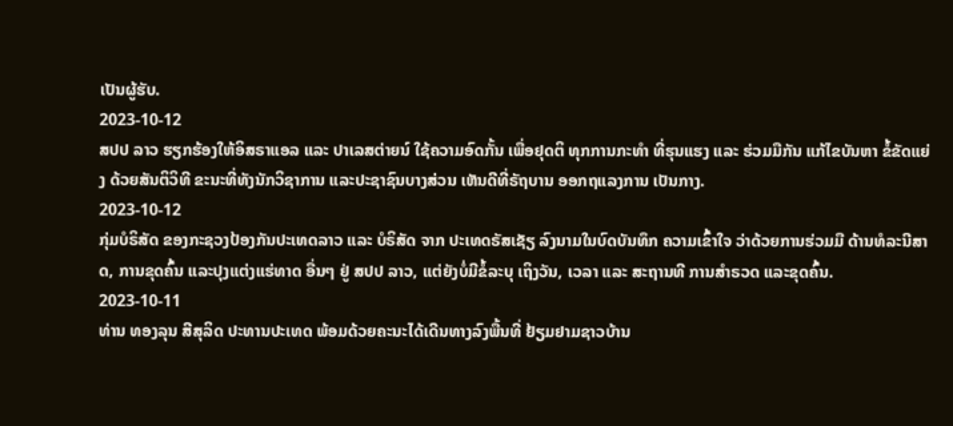ເປັນຜູ້ຮັບ.
2023-10-12
ສປປ ລາວ ຮຽກຮ້ອງໃຫ້ອິສຣາແອລ ແລະ ປາເລສຕ່າຍນ໌ ໃຊ້ຄວາມອົດກັ້ນ ເພື່ອຢຸດຕິ ທຸກການກະທໍາ ທີ່ຮຸນແຮງ ແລະ ຮ່ວມມືກັນ ແກ້ໄຂບັນຫາ ຂໍ້ຂັດແຍ່ງ ດ້ວຍສັນຕິວິທີ ຂະນະທີ່ທັງນັກວິຊາການ ແລະປະຊາຊົນບາງສ່ວນ ເຫັນດີທີ່ຣັຖບານ ອອກຖແລງການ ເປັນກາງ.
2023-10-12
ກຸ່ມບໍຣິສັດ ຂອງກະຊວງປ້ອງກັນປະເທດລາວ ແລະ ບໍຣິສັດ ຈາກ ປະເທດຣັສເຊັຽ ລົງນາມໃນບົດບັນທຶກ ຄວາມເຂົ້າໃຈ ວ່າດ້ວຍການຮ່ວມມື ດ້ານທໍລະນີສາດ, ການຂຸດຄົ້ນ ແລະປຸງແຕ່ງແຮ່ທາດ ອື່ນໆ ຢູ່ ສປປ ລາວ, ແຕ່ຍັງບໍ່ມີຂໍ້ລະບຸ ເຖິງວັນ, ເວລາ ແລະ ສະຖານທີ ການສຳຣວດ ແລະຂຸດຄົ້ນ.
2023-10-11
ທ່ານ ທອງລຸນ ສີສຸລິດ ປະທານປະເທດ ພ້ອມດ້ວຍຄະນະໄດ້ເດີນທາງລົງພື້ນທີ່ ຢ້ຽມຢາມຊາວບ້ານ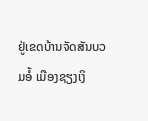ຢູ່ເຂດບ້ານຈັດສັນບວມອໍ້ ເມືອງຊຽງເງິ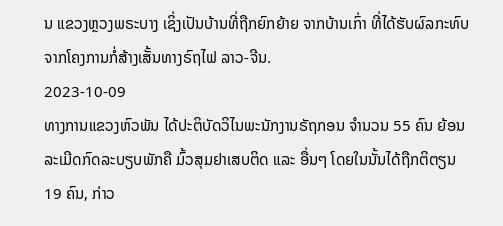ນ ແຂວງຫຼວງພຣະບາງ ເຊິ່ງເປັນບ້ານທີ່ຖືກຍົກຍ້າຍ ຈາກບ້ານເກົ່າ ທີ່ໄດ້ຮັບຜົລກະທົບ ຈາກໂຄງການກໍ່ສ້າງເສັ້ນທາງຣົຖໄຟ ລາວ-ຈີນ.
2023-10-09
ທາງການແຂວງຫົວພັນ ໄດ້ປະຕິບັດວິໄນພະນັກງານຣັຖກອນ ຈໍານວນ 55 ຄົນ ຍ້ອນລະເມີດກົດລະບຽບພັກຄື ມົ້ວສຸມຢາເສບຕິດ ແລະ ອື່ນໆ ໂດຍໃນນັ້ນໄດ້ຖືກຕິຕຽນ 19 ຄົນ, ກ່າວ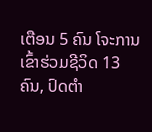ເຕືອນ 5 ຄົນ ໂຈະການເຂົ້າຮ່ວມຊີວິດ 13 ຄົນ, ປົດຕຳ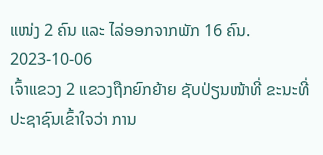ແໜ່ງ 2 ຄົນ ແລະ ໄລ່ອອກຈາກພັກ 16 ຄົນ.
2023-10-06
ເຈົ້າແຂວງ 2 ແຂວງຖືກຍົກຍ້າຍ ຊັບປ່ຽນໜ້າທີ່ ຂະນະທີ່ປະຊາຊົນເຂົ້າໃຈວ່າ ການ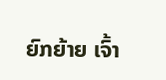ຍົກຍ້າຍ ເຈົ້າ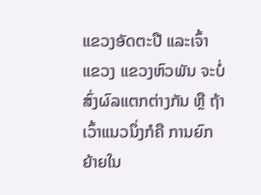ແຂວງອັດຕະປື ແລະເຈົ້າແຂວງ ແຂວງຫົວພັນ ຈະບໍ່ສົ່ງຜົລແຕກຕ່າງກັນ ຫຼື ຖ້າເວົ້າແນວນຶ່ງກໍຄື ການຍົກຍ້າຍໃນ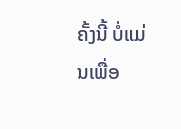ຄັ້ງນີ້ ບໍ່ແມ່ນເພື່ອ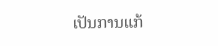ເປັນການແກ້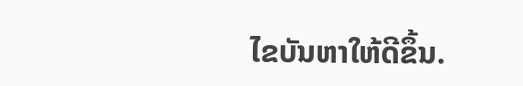ໄຂບັນຫາໃຫ້ດີຂຶ້ນ.